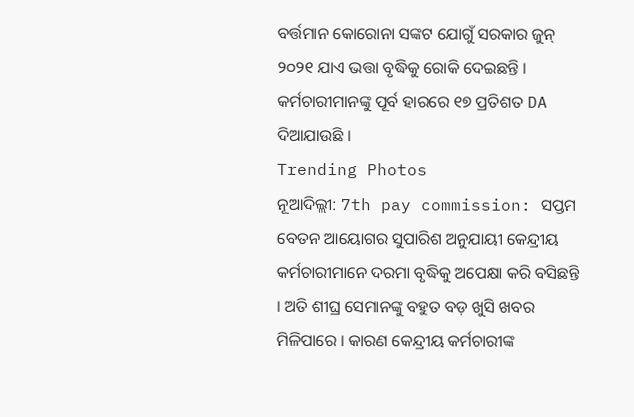ବର୍ତ୍ତମାନ କୋରୋନା ସଙ୍କଟ ଯୋଗୁଁ ସରକାର ଜୁନ୍ ୨୦୨୧ ଯାଏ ଭତ୍ତା ବୃଦ୍ଧିକୁ ରୋକି ଦେଇଛନ୍ତି । କର୍ମଚାରୀମାନଙ୍କୁ ପୂର୍ବ ହାରରେ ୧୭ ପ୍ରତିଶତ DA ଦିଆଯାଉଛି ।
Trending Photos
ନୂଆଦିଲ୍ଲୀ: 7th pay commission: ସପ୍ତମ ବେତନ ଆୟୋଗର ସୁପାରିଶ ଅନୁଯାୟୀ କେନ୍ଦ୍ରୀୟ କର୍ମଚାରୀମାନେ ଦରମା ବୃଦ୍ଧିକୁ ଅପେକ୍ଷା କରି ବସିଛନ୍ତି । ଅତି ଶୀଘ୍ର ସେମାନଙ୍କୁ ବହୁତ ବଡ଼ ଖୁସି ଖବର ମିଳିପାରେ । କାରଣ କେନ୍ଦ୍ରୀୟ କର୍ମଚାରୀଙ୍କ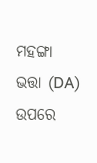ମହଙ୍ଗା ଭତ୍ତା (DA) ଉପରେ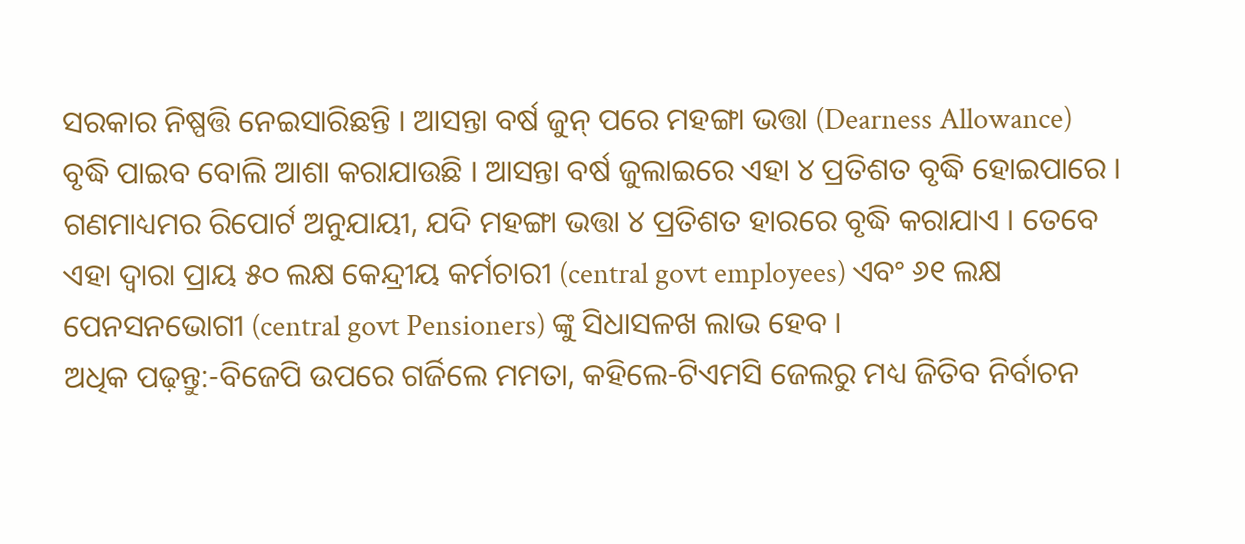ସରକାର ନିଷ୍ପତ୍ତି ନେଇସାରିଛନ୍ତି । ଆସନ୍ତା ବର୍ଷ ଜୁନ୍ ପରେ ମହଙ୍ଗା ଭତ୍ତା (Dearness Allowance) ବୃଦ୍ଧି ପାଇବ ବୋଲି ଆଶା କରାଯାଉଛି । ଆସନ୍ତା ବର୍ଷ ଜୁଲାଇରେ ଏହା ୪ ପ୍ରତିଶତ ବୃଦ୍ଧି ହୋଇପାରେ । ଗଣମାଧ୍ୟମର ରିପୋର୍ଟ ଅନୁଯାୟୀ, ଯଦି ମହଙ୍ଗା ଭତ୍ତା ୪ ପ୍ରତିଶତ ହାରରେ ବୃଦ୍ଧି କରାଯାଏ । ତେବେ ଏହା ଦ୍ୱାରା ପ୍ରାୟ ୫୦ ଲକ୍ଷ କେନ୍ଦ୍ରୀୟ କର୍ମଚାରୀ (central govt employees) ଏବଂ ୬୧ ଲକ୍ଷ ପେନସନଭୋଗୀ (central govt Pensioners) ଙ୍କୁ ସିଧାସଳଖ ଲାଭ ହେବ ।
ଅଧିକ ପଢ଼ନ୍ତୁ:-ବିଜେପି ଉପରେ ଗର୍ଜିଲେ ମମତା, କହିଲେ-ଟିଏମସି ଜେଲରୁ ମଧ୍ୟ ଜିତିବ ନିର୍ବାଚନ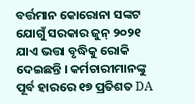ବର୍ତ୍ତମାନ କୋରୋନା ସଙ୍କଟ ଯୋଗୁଁ ସରକାର ଜୁନ୍ ୨୦୨୧ ଯାଏ ଭତ୍ତା ବୃଦ୍ଧିକୁ ରୋକି ଦେଇଛନ୍ତି । କର୍ମଚାରୀମାନଙ୍କୁ ପୂର୍ବ ହାରରେ ୧୭ ପ୍ରତିଶତ DA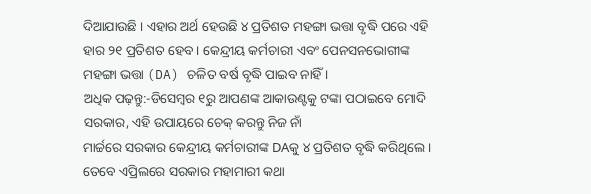ଦିଆଯାଉଛି । ଏହାର ଅର୍ଥ ହେଉଛି ୪ ପ୍ରତିଶତ ମହଙ୍ଗା ଭତ୍ତା ବୃଦ୍ଧି ପରେ ଏହି ହାର ୨୧ ପ୍ରତିଶତ ହେବ । କେନ୍ଦ୍ରୀୟ କର୍ମଚାରୀ ଏବଂ ପେନସନଭୋଗୀଙ୍କ ମହଙ୍ଗା ଭତ୍ତା (DA) ଚଳିତ ବର୍ଷ ବୃଦ୍ଧି ପାଇବ ନାହିଁ ।
ଅଧିକ ପଢ଼ନ୍ତୁ:-ଡିସେମ୍ବର ୧ରୁ ଆପଣଙ୍କ ଆକାଉଣ୍ଟକୁ ଟଙ୍କା ପଠାଇବେ ମୋଦି ସରକାର, ଏହି ଉପାୟରେ ଚେକ୍ କରନ୍ତୁ ନିଜ ନାଁ
ମାର୍ଚ୍ଚରେ ସରକାର କେନ୍ଦ୍ରୀୟ କର୍ମଚାରୀଙ୍କ DAକୁ ୪ ପ୍ରତିଶତ ବୃଦ୍ଧି କରିଥିଲେ । ତେବେ ଏପ୍ରିଲରେ ସରକାର ମହାମାରୀ କଥା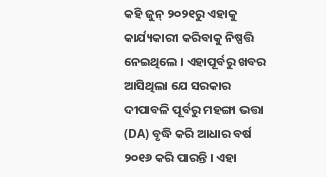କହି ଜୁନ୍ ୨୦୨୧ରୁ ଏହାକୁ କାର୍ଯ୍ୟକାରୀ କରିବାକୁ ନିଷ୍ପତ୍ତି ନେଇଥିଲେ । ଏହାପୂର୍ବରୁ ଖବର ଆସିଥିଲା ଯେ ସରକାର ଦୀପାବଳି ପୂର୍ବରୁ ମହଙ୍ଗା ଭତ୍ତା (DA) ବୃଦ୍ଧି କରି ଆଧାର ବର୍ଷ ୨୦୧୬ କରି ପାରନ୍ତି । ଏହା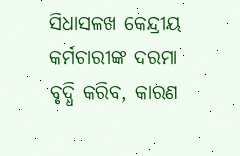ସିଧାସଳଖ କେନ୍ଦ୍ରୀୟ କର୍ମଚାରୀଙ୍କ ଦରମା ବୃଦ୍ଧି କରିବ, କାରଣ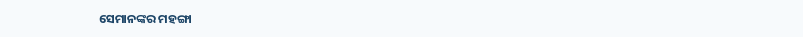ସେମାନଙ୍କର ମହଙ୍ଗା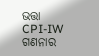ଭତ୍ତା CPI-IW ଗଣନାର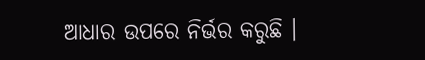ଆଧାର ଉପରେ ନିର୍ଭର କରୁଛି ।